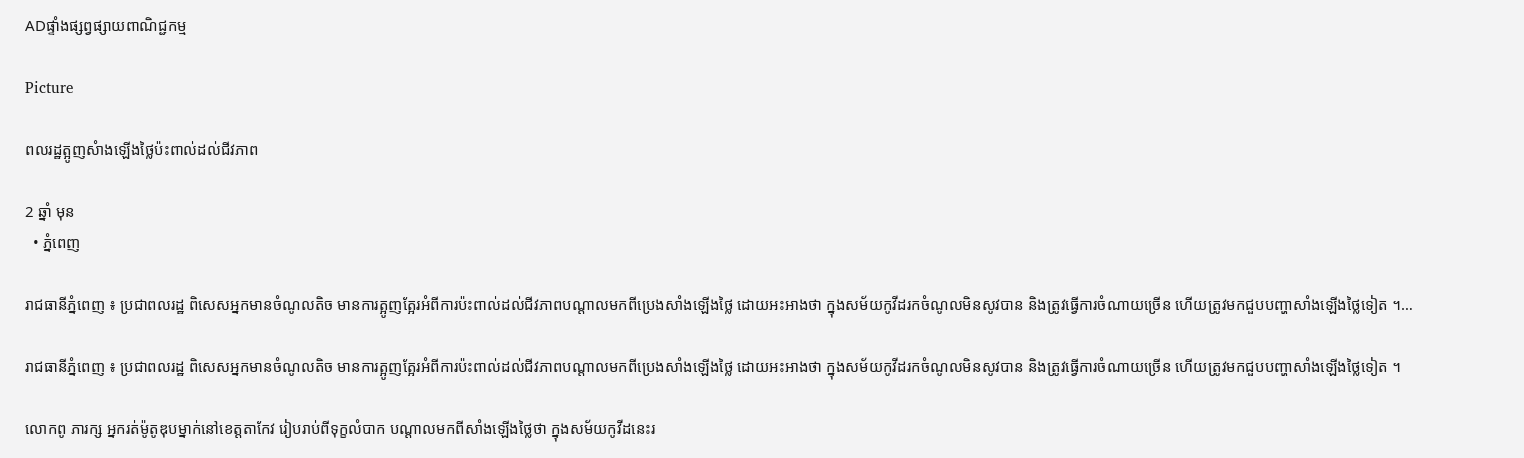ADផ្ទាំងផ្សព្វផ្សាយពាណិជ្ជកម្ម

Picture

ពលរដ្ឋត្អូញសំាងឡើងថ្លៃប៉ះពាល់ដល់ជីវភាព

2 ឆ្នាំ មុន
  • ភ្នំពេញ

រាជធានីភ្នំពេញ ៖ ប្រជាពលរដ្ឋ ពិសេសអ្នកមានចំណូលតិច មានការត្អូញត្អែរអំពីការប៉ះពាល់ដល់ជីវភាពបណ្តាលមកពីប្រេងសាំងឡើងថ្លៃ ដោយអះអាងថា ក្នុងសម័យកូវីដរកចំណូលមិនសូវបាន និងត្រូវធ្វើការចំណាយច្រើន ហើយត្រូវមកជួបបញ្ហាសាំងឡើងថ្លៃទៀត ។…

រាជធានីភ្នំពេញ ៖ ប្រជាពលរដ្ឋ ពិសេសអ្នកមានចំណូលតិច មានការត្អូញត្អែរអំពីការប៉ះពាល់ដល់ជីវភាពបណ្តាលមកពីប្រេងសាំងឡើងថ្លៃ ដោយអះអាងថា ក្នុងសម័យកូវីដរកចំណូលមិនសូវបាន និងត្រូវធ្វើការចំណាយច្រើន ហើយត្រូវមកជួបបញ្ហាសាំងឡើងថ្លៃទៀត ។

លោកពូ ភារក្ស អ្នករត់ម៉ូតូឌុបម្នាក់នៅខេត្តតាកែវ រៀបរាប់ពីទុក្ខលំបាក បណ្តាលមកពីសាំងឡើងថ្លៃថា ក្នុងសម័យកូវីដនេះរ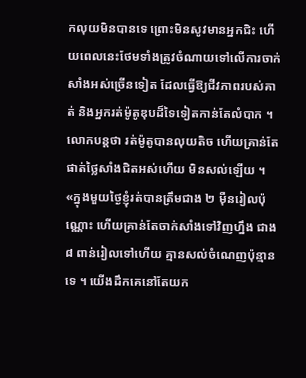កលុយមិនបានទេ ព្រោះមិនសូវមានអ្នកជិះ ហើយពេលនេះថែមទាំងត្រូវចំណាយទៅលើការចាក់សាំងអស់ច្រើនទៀត ដែលធ្វើឱ្យជីវភាពរបស់គាត់ និងអ្នករត់ម៉ូតូឌុបដ៏ទៃទៀតកាន់តែលំបាក ។ លោកបន្តថា រត់ម៉ូតូបានលុយតិច ហើយគ្រាន់តែផាត់ថ្លៃសាំងជិតអស់ហើយ មិនសល់ឡើយ ។ «ក្នុងមួយថ្ងៃខ្ញុំរត់បានត្រឹមជាង ២ ម៉ឺនរៀលប៉ុណ្ណោះ ហើយគ្រាន់តែចាក់សាំងទៅវិញហ្នឹង ជាង ៨ ពាន់រៀលទៅហើយ គ្មានសល់ចំណេញប៉ុន្មានទេ ។ យើងដឹកគេនៅតែយក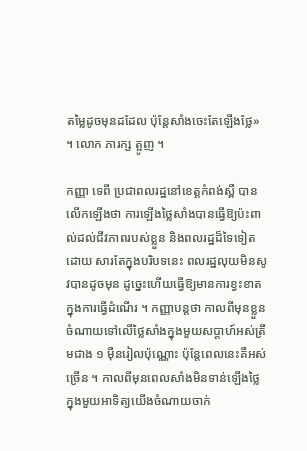តម្លៃដូចមុនដដែល ប៉ុន្តែសាំងចេះតែឡើងថ្លែ» ។ លោក ភារក្ស ត្អូញ ។

កញ្ញា ទេពី ប្រជាពលរដ្ឋនៅខេត្តកំពង់ស្ពឺ បានលើកឡើងថា ការឡើងថ្លៃសាំងបានធ្វើឱ្យប៉ះពាល់ដល់ជីវភាពរបស់ខ្លួន និងពលរដ្ឋដ៏ទៃទៀត ដោយ សារតែក្នុងបរិបទនេះ ពលរដ្ឋលុយមិនសូវបានដូចមុន ដូច្នេះហើយធ្វើឱ្យមានការខ្វះខាតក្នុងការធ្វើដំណើរ ។ កញ្ញាបន្តថា កាលពីមុនខ្លួនចំណាយទៅលើថ្លៃសាំងក្នុងមួយសប្តាហ៍អស់ត្រឹមជាង ១ ម៉ឺនរៀលប៉ុណ្ណោះ ប៉ុន្តែពេលនេះគឺអស់ច្រើន ។ កាលពីមុនពេលសាំងមិនទាន់ឡើងថ្លៃ ក្នុងមួយអាទិត្យយើងចំណាយចាក់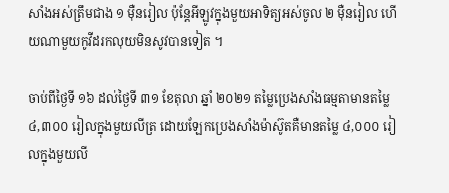សាំងអស់ត្រឹមជាង ១ ម៉ឺនរៀល ប៉ុន្តែអីឡូវក្នុងមួយអាទិត្យអស់ចូល ២ ម៉ឺនរៀល ហើយណាមួយកូវីដរកលុយមិនសូវបានទៀត ។

ចាប់ពីថ្ងៃទី ១៦ ដល់ថ្ងៃទី ៣១ ខែតុលា ឆ្នាំ ២០២១ តម្លៃប្រេងសាំងធម្មតាមានតម្លៃ ៤,៣០០ រៀលក្នុងមួយលីត្រ ដោយឡែកប្រេងសាំងម៉ាស៊ូតគឺមានតម្លៃ ៤,០០០ រៀលក្នុងមួយលី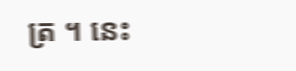ត្រ ។ នេះ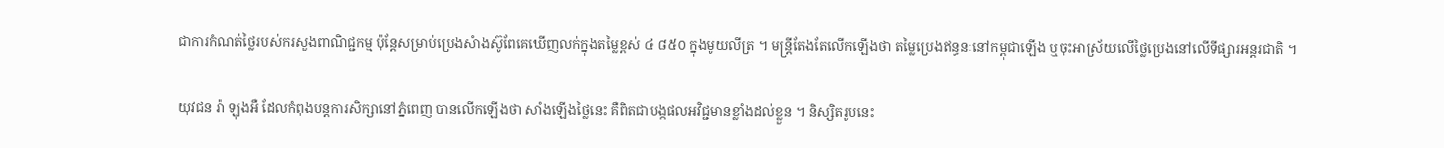ជាការកំណត់ថ្លៃរបស់ករសួងពាណិជ្ជកម្ម ប៉ុន្តែសម្រាប់ប្រេងសំាងស៊ូពែគេឃើញលក់ក្នុងតម្លៃខ្ពស់ ៤ ៨៥០ ក្នុងមូយលីត្រ ។ មន្រ្តីតែងតែលើកឡើងថា តម្លៃប្រេងឥន្ធនៈនៅកម្ពុជាឡើង ឬចុះអាស្រ័យលើថ្លៃប្រេងនៅលើទីផ្សារអន្តរជាតិ ។

យុវជន រ៉ា ឡុងអឺ ដែលកំពុងបន្តការសិក្សានៅភ្នំពេញ បានលើកឡើងថា សាំងឡើងថ្លៃនេះ គឺពិតជាបង្កផលអវិជ្ជមានខ្លាំងដល់ខ្លួន ។ និស្សិតរូបនេះ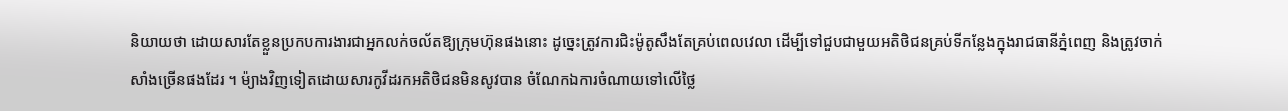និយាយថា ដោយសារតែខ្លួនប្រកបការងារជាអ្នកលក់ចល័តឱ្យក្រុមហ៊ុនផងនោះ ដូច្នេះត្រូវការជិះម៉ូតូសឹងតែគ្រប់ពេលវេលា ដើម្បីទៅជួបជាមួយអតិថិជនគ្រប់ទីកន្លែងក្នុងរាជធានីភ្នំពេញ និងត្រូវចាក់សាំងច្រើនផងដែរ ។ ម៉្យាងវិញទៀតដោយសារកូវីដរកអតិថិជនមិនសូវបាន ចំណែកឯការចំណាយទៅលើថ្លៃ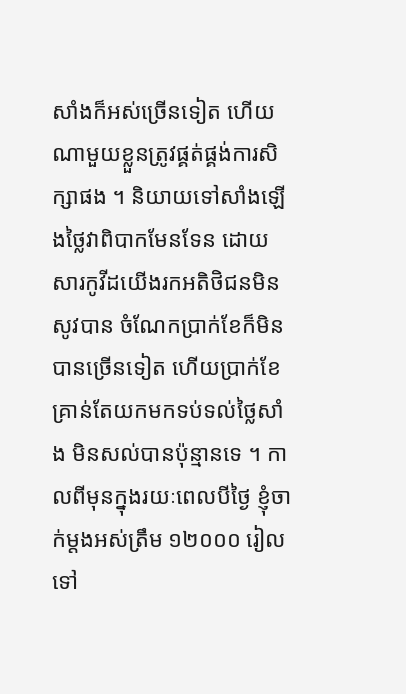សាំងក៏អស់ច្រើនទៀត ហើយណាមួយខ្លួនត្រូវផ្គត់ផ្គង់ការសិក្សាផង ។ និយាយទៅសាំងឡើងថ្លៃវាពិបាកមែនទែន ដោយសារកូវីដយើងរកអតិថិជនមិនសូវបាន ចំណែកប្រាក់ខែក៏មិនបានច្រើនទៀត ហើយប្រាក់ខែគ្រាន់តែយកមកទប់ទល់ថ្លៃសាំង មិនសល់បានប៉ុន្មានទេ ។ កាលពីមុនក្នុងរយៈពេលបីថ្ងៃ ខ្ញុំចាក់ម្តងអស់ត្រឹម ១២០០០ រៀល ទៅ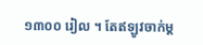១៣០០ រៀល ។ តែឥឡូវចាក់ម្ត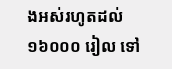ងអស់រហូតដល់ ១៦០០០ រៀល ទៅ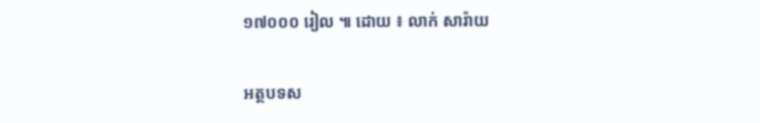១៧០០០ រៀល ៕ ដោយ ៖ លាក់ សារ៉ាយ

អត្ថបទស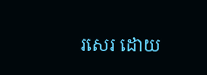រសេរ ដោយ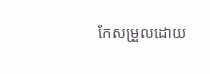កែសម្រួលដោយ